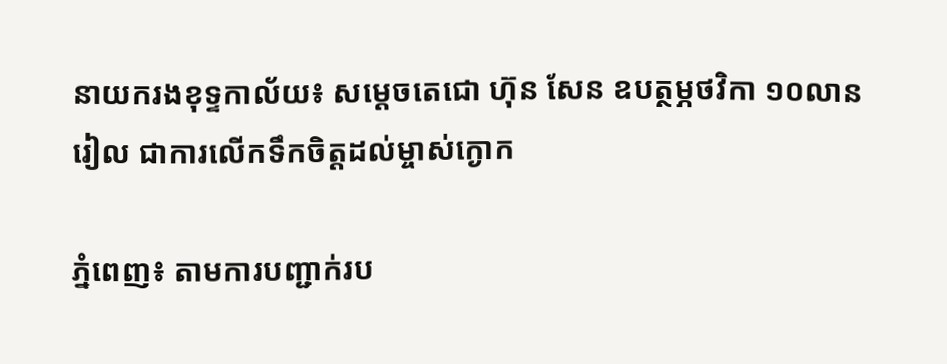នាយករងខុទ្ទកាល័យ៖ សម្តេចតេជោ ហ៊ុន សែន ឧបត្ថម្ភថវិកា ១០លានរៀល ជាការលើកទឹកចិត្តដល់ម្ចាស់ក្ងោក

ភ្នំពេញ៖ តាមការបញ្ជាក់រប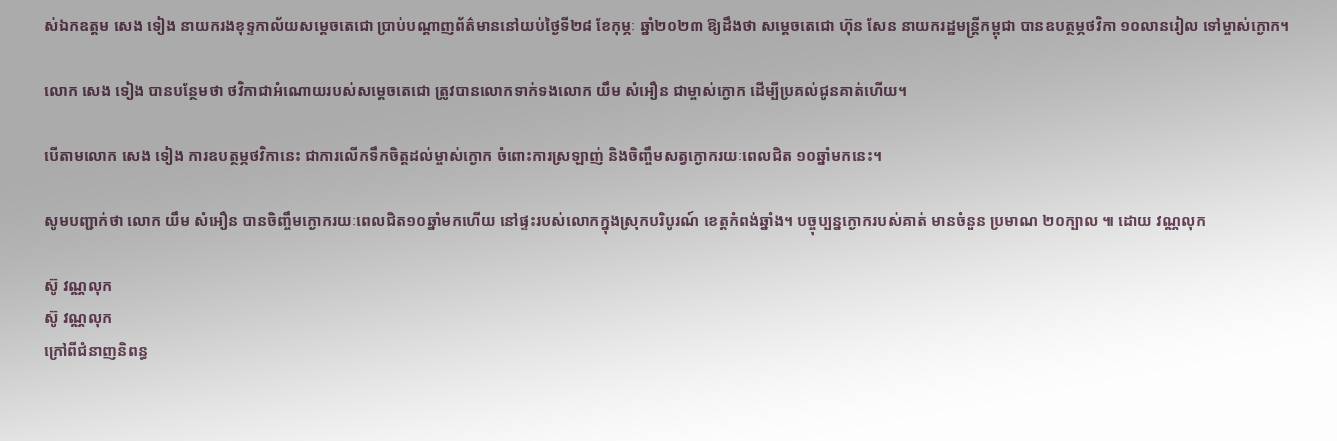ស់ឯកឧត្តម សេង ទៀង នាយករងខុទ្ទកាល័យសម្តេចតេជោ ប្រាប់បណ្តាញព័ត៌មាននៅយប់ថ្ងៃទី២៨ ខែកុម្ភៈ ឆ្នាំ២០២៣ ឱ្យដឹងថា សម្តេចតេជោ ហ៊ុន សែន នាយករដ្ឋមន្ត្រីកម្ពុជា បានឧបត្ថម្ភថវិកា ១០លានរៀល ទៅម្ចាស់ក្ងោក។

លោក សេង ទៀង បានបន្ថែមថា ថវិកាជាអំណោយរបស់សម្តេចតេជោ ត្រូវបានលោកទាក់ទងលោក យឹម សំអឿន ជាម្ចាស់ក្ងោក ដើម្បីប្រគល់ជូនគាត់ហើយ។

បើតាមលោក សេង ទៀង ការឧបត្ថម្ភថវិកានេះ ជាការលើកទឹកចិត្តដល់ម្ចាស់ក្ងោក ចំពោះការស្រឡាញ់ និងចិញ្ចឹមសត្វក្ងោករយៈពេលជិត ១០ឆ្នាំមកនេះ។

សូមបញ្ជាក់ថា លោក យឹម សំអឿន បានចិញ្ចឹមក្ងោករយៈពេលជិត១០ឆ្នាំមកហើយ នៅផ្ទះរបស់លោកក្នុងស្រុកបរិបូរណ៍ ខេត្តកំពង់ឆ្នាំង។ បច្ចុប្បន្នក្ងោករបស់គាត់ មានចំនួន ប្រមាណ ២០ក្បាល ៕ ដោយ វណ្ណលុក

ស៊ូ វណ្ណលុក
ស៊ូ វណ្ណលុក
ក្រៅពីជំនាញនិពន្ធ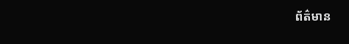ព័ត៌មាន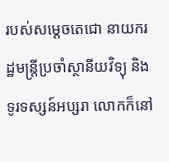របស់សម្ដេចតេជោ នាយករដ្ឋមន្ត្រីប្រចាំស្ថានីយវិទ្យុ និងទូរទស្សន៍អប្សរា លោកក៏នៅ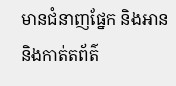មានជំនាញផ្នែក និងអាន និងកាត់តព័ត៌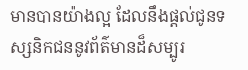មានបានយ៉ាងល្អ ដែលនឹងផ្ដល់ជូនទស្សនិកជននូវព័ត៌មានដ៏សម្បូរ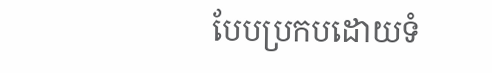បែបប្រកបដោយទំ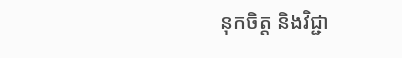នុកចិត្ត និងវិជ្ជា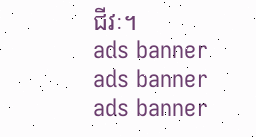ជីវៈ។
ads banner
ads banner
ads banner